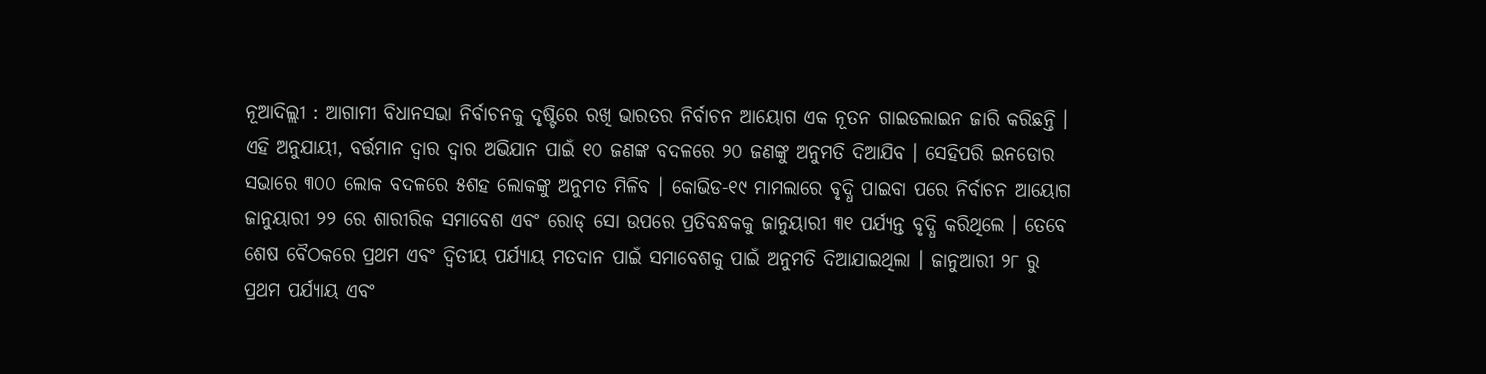ନୂଆଦିଲ୍ଲୀ : ଆଗାମୀ ବିଧାନସଭା ନିର୍ବାଚନକୁ ଦୃଷ୍ଟିରେ ରଖି ଭାରତର ନିର୍ବାଚନ ଆୟୋଗ ଏକ ନୂତନ ଗାଇଡଲାଇନ ଜାରି କରିଛନ୍ତି । ଏହି ଅନୁଯାୟୀ, ବର୍ତ୍ତମାନ ଦ୍ୱାର ଦ୍ୱାର ଅଭିଯାନ ପାଇଁ ୧୦ ଜଣଙ୍କ ବଦଳରେ ୨୦ ଜଣଙ୍କୁ ଅନୁମତି ଦିଆଯିବ । ସେହିପରି ଇନଡୋର ସଭାରେ ୩୦୦ ଲୋକ ବଦଳରେ ୫ଶହ ଲୋକଙ୍କୁ ଅନୁମତ ମିଳିବ । କୋଭିଡ-୧୯ ମାମଲାରେ ବୃଦ୍ଧି ପାଇବା ପରେ ନିର୍ବାଚନ ଆୟୋଗ ଜାନୁୟାରୀ ୨୨ ରେ ଶାରୀରିକ ସମାବେଶ ଏବଂ ରୋଡ୍ ସୋ ଉପରେ ପ୍ରତିବନ୍ଧକକୁ ଜାନୁୟାରୀ ୩୧ ପର୍ଯ୍ୟନ୍ତ ବୃଦ୍ଧି କରିଥିଲେ । ତେବେ ଶେଷ ବୈଠକରେ ପ୍ରଥମ ଏବଂ ଦ୍ୱିତୀୟ ପର୍ଯ୍ୟାୟ ମତଦାନ ପାଇଁ ସମାବେଶକୁ ପାଇଁ ଅନୁମତି ଦିଆଯାଇଥିଲା । ଜାନୁଆରୀ ୨୮ ରୁ ପ୍ରଥମ ପର୍ଯ୍ୟାୟ ଏବଂ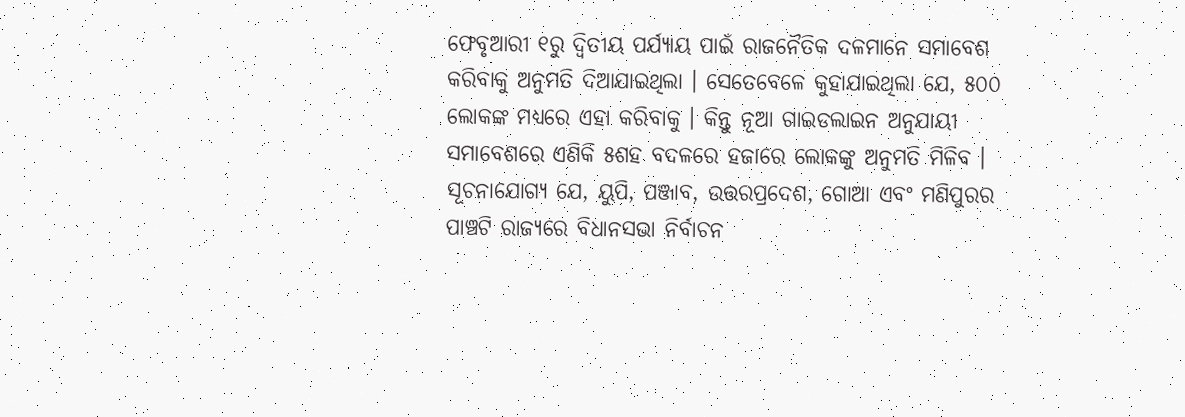ଫେବୃଆରୀ ୧ରୁ ଦ୍ୱିତୀୟ ପର୍ଯ୍ୟାୟ ପାଇଁ ରାଜନୈତିକ ଦଳମାନେ ସମାବେଶ କରିବାକୁ ଅନୁମତି ଦିଆଯାଇଥିଲା । ସେତେବେଳେ କୁହାଯାଇଥିଲା ଯେ, ୫୦୦ ଲୋକଙ୍କ ମଧ୍ୟରେ ଏହା କରିବାକୁ । କିନ୍ତୁ ନୂଆ ଗାଇଡଲାଇନ ଅନୁଯାୟୀ ସମାବେଶରେ ଏଣିକି ୫ଶହ ବଦଳରେ ହଜାରେ ଲୋକଙ୍କୁ ଅନୁମତି ମିଳିବ ।
ସୂଚନାଯୋଗ୍ୟ ଯେ, ୟୁପି, ପଞ୍ଜାବ, ଉତ୍ତରପ୍ରଦେଶ, ଗୋଆ ଏବଂ ମଣିପୁରର ପାଞ୍ଚଟି ରାଜ୍ୟରେ ବିଧାନସଭା ନିର୍ବାଚନ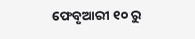ଫେବୃଆରୀ ୧୦ ରୁ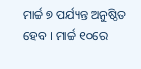ମାର୍ଚ୍ଚ ୭ ପର୍ଯ୍ୟନ୍ତ ଅନୁଷ୍ଠିତ ହେବ । ମାର୍ଚ୍ଚ ୧୦ରେ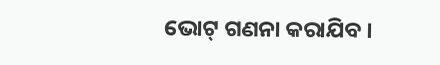ଭୋଟ୍ ଗଣନା କରାଯିବ ।